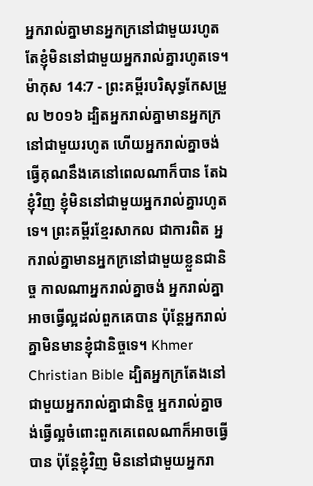អ្នករាល់គ្នាមានអ្នកក្រនៅជាមួយរហូត តែខ្ញុំមិននៅជាមួយអ្នករាល់គ្នារហូតទេ។
ម៉ាកុស 14:7 - ព្រះគម្ពីរបរិសុទ្ធកែសម្រួល ២០១៦ ដ្បិតអ្នករាល់គ្នាមានអ្នកក្រនៅជាមួយរហូត ហើយអ្នករាល់គ្នាចង់ធ្វើគុណនឹងគេនៅពេលណាក៏បាន តែឯខ្ញុំវិញ ខ្ញុំមិននៅជាមួយអ្នករាល់គ្នារហូតទេ។ ព្រះគម្ពីរខ្មែរសាកល ជាការពិត អ្នករាល់គ្នាមានអ្នកក្រនៅជាមួយខ្លួនជានិច្ច កាលណាអ្នករាល់គ្នាចង់ អ្នករាល់គ្នាអាចធ្វើល្អដល់ពួកគេបាន ប៉ុន្តែអ្នករាល់គ្នាមិនមានខ្ញុំជានិច្ចទេ។ Khmer Christian Bible ដ្បិតអ្នកក្រតែងនៅជាមួយអ្នករាល់គ្នាជានិច្ច អ្នករាល់គ្នាចង់ធ្វើល្អចំពោះពួកគេពេលណាក៏អាចធ្វើបាន ប៉ុន្ដែខ្ញុំវិញ មិននៅជាមួយអ្នករា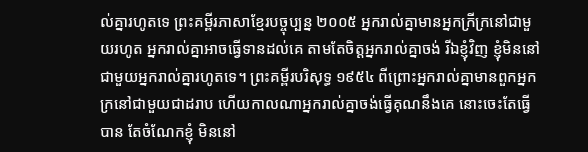ល់គ្នារហូតទេ ព្រះគម្ពីរភាសាខ្មែរបច្ចុប្បន្ន ២០០៥ អ្នករាល់គ្នាមានអ្នកក្រីក្រនៅជាមួយរហូត អ្នករាល់គ្នាអាចធ្វើទានដល់គេ តាមតែចិត្តអ្នករាល់គ្នាចង់ រីឯខ្ញុំវិញ ខ្ញុំមិននៅជាមួយអ្នករាល់គ្នារហូតទេ។ ព្រះគម្ពីរបរិសុទ្ធ ១៩៥៤ ពីព្រោះអ្នករាល់គ្នាមានពួកអ្នកក្រនៅជាមួយជាដរាប ហើយកាលណាអ្នករាល់គ្នាចង់ធ្វើគុណនឹងគេ នោះចេះតែធ្វើបាន តែចំណែកខ្ញុំ មិននៅ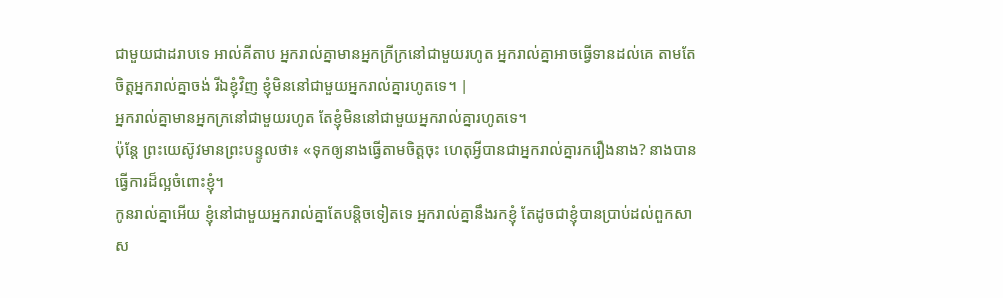ជាមួយជាដរាបទេ អាល់គីតាប អ្នករាល់គ្នាមានអ្នកក្រីក្រនៅជាមួយរហូត អ្នករាល់គ្នាអាចធ្វើទានដល់គេ តាមតែចិត្ដអ្នករាល់គ្នាចង់ រីឯខ្ញុំវិញ ខ្ញុំមិននៅជាមួយអ្នករាល់គ្នារហូតទេ។ |
អ្នករាល់គ្នាមានអ្នកក្រនៅជាមួយរហូត តែខ្ញុំមិននៅជាមួយអ្នករាល់គ្នារហូតទេ។
ប៉ុន្តែ ព្រះយេស៊ូវមានព្រះបន្ទូលថា៖ «ទុកឲ្យនាងធ្វើតាមចិត្តចុះ ហេតុអ្វីបានជាអ្នករាល់គ្នារករឿងនាង? នាងបានធ្វើការដ៏ល្អចំពោះខ្ញុំ។
កូនរាល់គ្នាអើយ ខ្ញុំនៅជាមួយអ្នករាល់គ្នាតែបន្តិចទៀតទេ អ្នករាល់គ្នានឹងរកខ្ញុំ តែដូចជាខ្ញុំបានប្រាប់ដល់ពួកសាស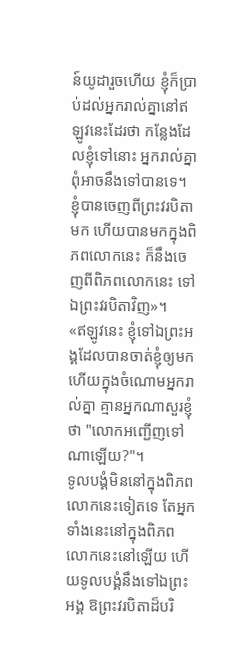ន៍យូដារួចហើយ ខ្ញុំក៏ប្រាប់ដល់អ្នករាល់គ្នានៅឥឡូវនេះដែរថា កន្លែងដែលខ្ញុំទៅនោះ អ្នករាល់គ្នាពុំអាចនឹងទៅបានទេ។
ខ្ញុំបានចេញពីព្រះវរបិតាមក ហើយបានមកក្នុងពិភពលោកនេះ ក៏នឹងចេញពីពិភពលោកនេះ ទៅឯព្រះវរបិតាវិញ»។
«ឥឡូវនេះ ខ្ញុំទៅឯព្រះអង្គដែលបានចាត់ខ្ញុំឲ្យមក ហើយក្នុងចំណោមអ្នករាល់គ្នា គ្មានអ្នកណាសួរខ្ញុំថា "លោកអញ្ជើញទៅណាឡើយ?"។
ទូលបង្គំមិននៅក្នុងពិភពលោកនេះទៀតទេ តែអ្នកទាំងនេះនៅក្នុងពិភពលោកនេះនៅឡើយ ហើយទូលបង្គំនឹងទៅឯព្រះអង្គ ឱព្រះវរបិតាដ៏បរិ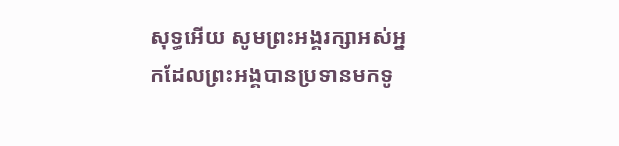សុទ្ធអើយ សូមព្រះអង្គរក្សាអស់អ្នកដែលព្រះអង្គបានប្រទានមកទូ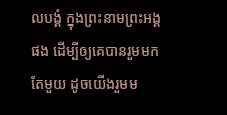លបង្គំ ក្នុងព្រះនាមព្រះអង្គផង ដើម្បីឲ្យគេបានរួមមកតែមួយ ដូចយើងរួមម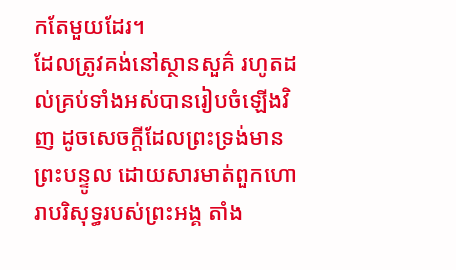កតែមួយដែរ។
ដែលត្រូវគង់នៅស្ថានសួគ៌ រហូតដល់គ្រប់ទាំងអស់បានរៀបចំឡើងវិញ ដូចសេចក្ដីដែលព្រះទ្រង់មានព្រះបន្ទូល ដោយសារមាត់ពួកហោរាបរិសុទ្ធរបស់ព្រះអង្គ តាំង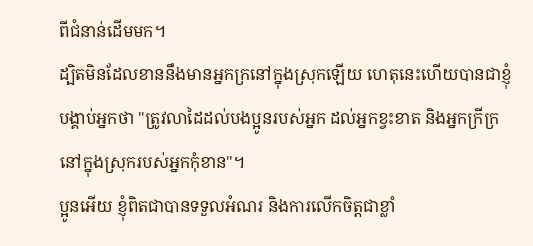ពីជំនាន់ដើមមក។
ដ្បិតមិនដែលខាននឹងមានអ្នកក្រនៅក្នុងស្រុកឡើយ ហេតុនេះហើយបានជាខ្ញុំបង្គាប់អ្នកថា "ត្រូវលាដៃដល់បងប្អូនរបស់អ្នក ដល់អ្នកខ្វះខាត និងអ្នកក្រីក្រ នៅក្នុងស្រុករបស់អ្នកកុំខាន"។
ប្អូនអើយ ខ្ញុំពិតជាបានទទួលអំណរ និងការលើកចិត្តជាខ្លាំ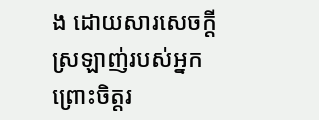ង ដោយសារសេចក្ដីស្រឡាញ់របស់អ្នក ព្រោះចិត្តរ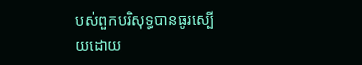បស់ពួកបរិសុទ្ធបានធូរស្បើយដោយ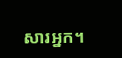សារអ្នក។